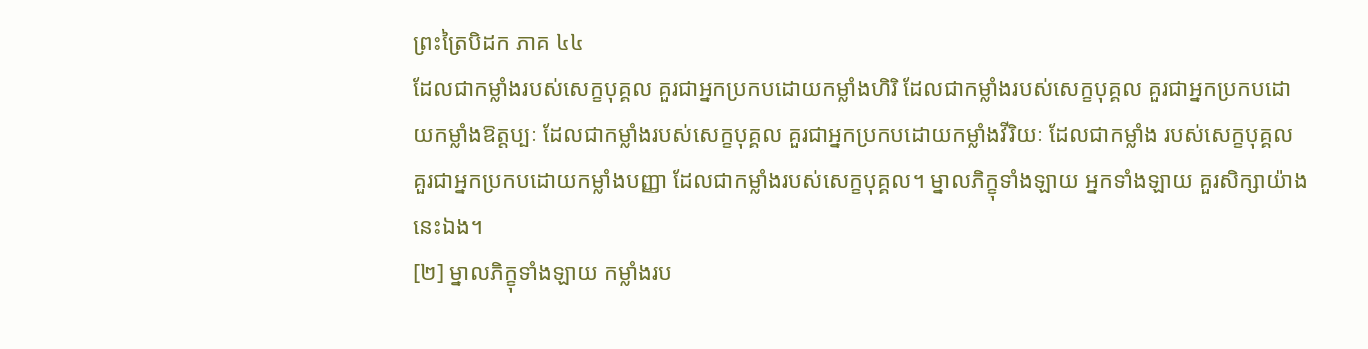ព្រះត្រៃបិដក ភាគ ៤៤
ដែលជាកម្លាំងរបស់សេក្ខបុគ្គល គួរជាអ្នកប្រកបដោយកម្លាំងហិរិ ដែលជាកម្លាំងរបស់សេក្ខបុគ្គល គួរជាអ្នកប្រកបដោយកម្លាំងឱត្តប្បៈ ដែលជាកម្លាំងរបស់សេក្ខបុគ្គល គួរជាអ្នកប្រកបដោយកម្លាំងវីរិយៈ ដែលជាកម្លាំង របស់សេក្ខបុគ្គល គួរជាអ្នកប្រកបដោយកម្លាំងបញ្ញា ដែលជាកម្លាំងរបស់សេក្ខបុគ្គល។ ម្នាលភិក្ខុទាំងឡាយ អ្នកទាំងឡាយ គួរសិក្សាយ៉ាងនេះឯង។
[២] ម្នាលភិក្ខុទាំងឡាយ កម្លាំងរប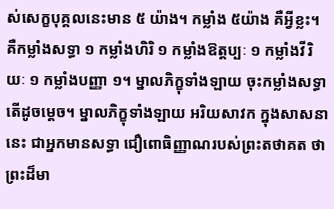ស់សេក្ខបុគ្គលនេះមាន ៥ យ៉ាង។ កម្លាំង ៥យ៉ាង គឺអ្វីខ្លះ។ គឺកម្លាំងសទ្ធា ១ កម្លាំងហិរិ ១ កម្លាំងឱត្តប្បៈ ១ កម្លាំងវីរិយៈ ១ កម្លាំងបញ្ញា ១។ ម្នាលភិក្ខុទាំងឡាយ ចុះកម្លាំងសទ្ធា តើដូចម្តេច។ ម្នាលភិក្ខុទាំងឡាយ អរិយសាវក ក្នុងសាសនានេះ ជាអ្នកមានសទ្ធា ជឿពោធិញ្ញាណរបស់ព្រះតថាគត ថា ព្រះដ៏មា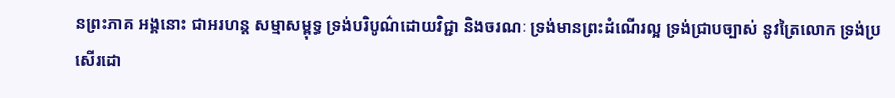នព្រះភាគ អង្គនោះ ជាអរហន្ត សម្មាសម្ពុទ្ធ ទ្រង់បរិបូណ៌ដោយវិជ្ជា និងចរណៈ ទ្រង់មានព្រះដំណើរល្អ ទ្រង់ជ្រាបច្បាស់ នូវត្រៃលោក ទ្រង់ប្រសើរដោ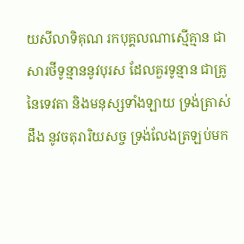យសីលាទិគុណ រកបុគ្គលណាស្មើគ្មាន ជាសារថីទូន្មាននូវបុរស ដែលគួរទូន្មាន ជាគ្រូនៃទេវតា និងមនុស្សទាំងឡាយ ទ្រង់ត្រាស់ដឹង នូវចតុរារិយសច្ច ទ្រង់លែងត្រឡប់មក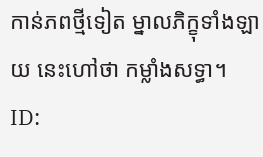កាន់ភពថ្មីទៀត ម្នាលភិក្ខុទាំងឡាយ នេះហៅថា កម្លាំងសទ្ធា។
ID: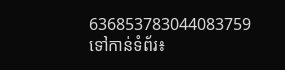636853783044083759
ទៅកាន់ទំព័រ៖